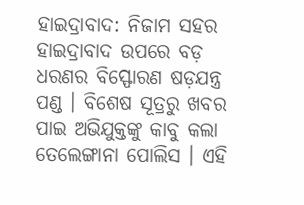ହାଇଦ୍ରାବାଦ: ନିଜାମ ସହର ହାଇଦ୍ରାବାଦ ଉପରେ ବଡ଼ ଧରଣର ବିସ୍ଫୋରଣ ଷଡ଼ଯନ୍ତ୍ର ପଣ୍ଡ । ବିଶେଷ ସୂତ୍ରରୁ ଖବର ପାଇ ଅଭିଯୁକ୍ତଙ୍କୁ କାବୁ କଲା ତେଲେଙ୍ଗାନା ପୋଲିସ । ଏହି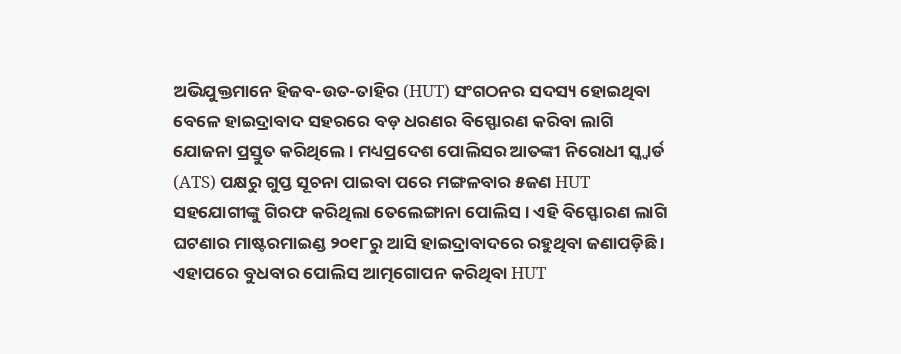ଅଭିଯୁକ୍ତମାନେ ହିଜବ-ଉତ-ତାହିର (HUT) ସଂଗଠନର ସଦସ୍ୟ ହୋଇଥିବା ବେଳେ ହାଇଦ୍ରାବାଦ ସହରରେ ବଡ଼ ଧରଣର ବିସ୍ଫୋରଣ କରିବା ଲାଗି ଯୋଜନା ପ୍ରସ୍ତୁତ କରିଥିଲେ । ମଧ୍ୟପ୍ରଦେଶ ପୋଲିସର ଆତଙ୍କୀ ନିରୋଧୀ ସ୍କ୍ବାର୍ଡ (ATS) ପକ୍ଷରୁ ଗୁପ୍ତ ସୂଚନା ପାଇବା ପରେ ମଙ୍ଗଳବାର ୫ଜଣ HUT ସହଯୋଗୀଙ୍କୁ ଗିରଫ କରିଥିଲା ତେଲେଙ୍ଗାନା ପୋଲିସ । ଏହି ବିସ୍ଫୋରଣ ଲାଗି ଘଟଣାର ମାଷ୍ଟରମାଇଣ୍ଡ ୨୦୧୮ରୁ ଆସି ହାଇଦ୍ରାବାଦରେ ରହୁଥିବା ଜଣାପଡ଼ିଛି ।
ଏହାପରେ ବୁଧବାର ପୋଲିସ ଆତ୍ମଗୋପନ କରିଥିବା HUT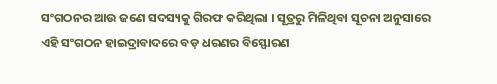ସଂଗଠନର ଆଉ ଜଣେ ସଦସ୍ୟକୁ ଗିରଫ କରିଥିଲା । ସୂତ୍ରରୁ ମିଳିଥିବା ସୂଚନା ଅନୁସାରେ ଏହି ସଂଗଠନ ହାଇଦ୍ରାବାଦରେ ବଡ଼ ଧରଣର ବିସ୍ଫୋରଣ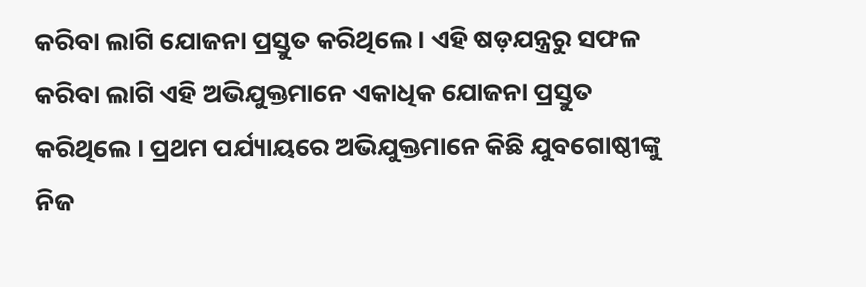କରିବା ଲାଗି ଯୋଜନା ପ୍ରସ୍ତୁତ କରିଥିଲେ । ଏହି ଷଡ଼ଯନ୍ତ୍ରରୁ ସଫଳ କରିବା ଲାଗି ଏହି ଅଭିଯୁକ୍ତମାନେ ଏକାଧିକ ଯୋଜନା ପ୍ରସ୍ତୁତ କରିଥିଲେ । ପ୍ରଥମ ପର୍ଯ୍ୟାୟରେ ଅଭିଯୁକ୍ତମାନେ କିଛି ଯୁବଗୋଷ୍ଠୀଙ୍କୁ ନିଜ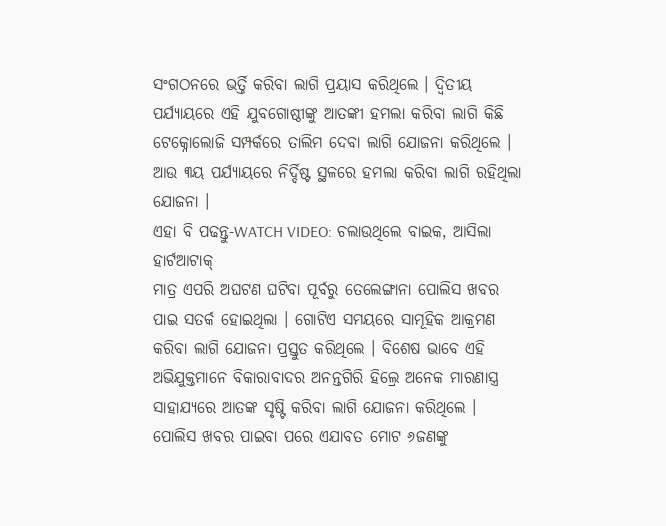ସଂଗଠନରେ ଭର୍ତ୍ତି କରିବା ଲାଗି ପ୍ରୟାସ କରିଥିଲେ । ଦ୍ବିତୀୟ ପର୍ଯ୍ୟାୟରେ ଏହି ଯୁବଗୋଷ୍ଠୀଙ୍କୁ ଆତଙ୍କୀ ହମଲା କରିବା ଲାଗି କିଛି ଟେକ୍ନୋଲୋଜି ସମ୍ପର୍କରେ ତାଲିମ ଦେବା ଲାଗି ଯୋଜନା କରିଥିଲେ । ଆଉ ୩ୟ ପର୍ଯ୍ୟାୟରେ ନିର୍ଦ୍ଦିଷ୍ଟ ସ୍ଥଳରେ ହମଲା କରିବା ଲାଗି ରହିଥିଲା ଯୋଜନା ।
ଏହା ବି ପଢନ୍ତୁ-WATCH VIDEO: ଚଲାଉଥିଲେ ବାଇକ, ଆସିଲା ହାର୍ଟଆଟାକ୍
ମାତ୍ର ଏପରି ଅଘଟଣ ଘଟିବା ପୂର୍ବରୁ ତେଲେଙ୍ଗାନା ପୋଲିସ ଖବର ପାଇ ସତର୍କ ହୋଇଥିଲା । ଗୋଟିଏ ସମୟରେ ସାମୂହିକ ଆକ୍ରମଣ କରିବା ଲାଗି ଯୋଜନା ପ୍ରସ୍ତୁତ କରିଥିଲେ । ବିଶେଷ ଭାବେ ଏହି ଅଭିଯୁକ୍ତମାନେ ବିକାରାବାଦର ଅନନ୍ତଗିରି ହିଲ୍ରେ ଅନେକ ମାରଣାସ୍ତ୍ର ସାହାଯ୍ୟରେ ଆତଙ୍କ ସୃଷ୍ଟି କରିବା ଲାଗି ଯୋଜନା କରିଥିଲେ । ପୋଲିସ ଖବର ପାଇବା ପରେ ଏଯାବତ ମୋଟ ୬ଜଣଙ୍କୁ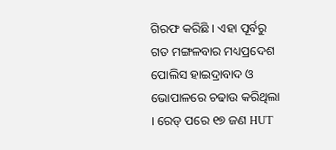ଗିରଫ କରିଛି । ଏହା ପୂର୍ବରୁ ଗତ ମଙ୍ଗଳବାର ମଧ୍ୟପ୍ରଦେଶ ପୋଲିସ ହାଇଦ୍ରାବାଦ ଓ ଭୋପାଳରେ ଚଢାଉ କରିଥିଲା । ରେଡ୍ ପରେ ୧୭ ଜଣ HUT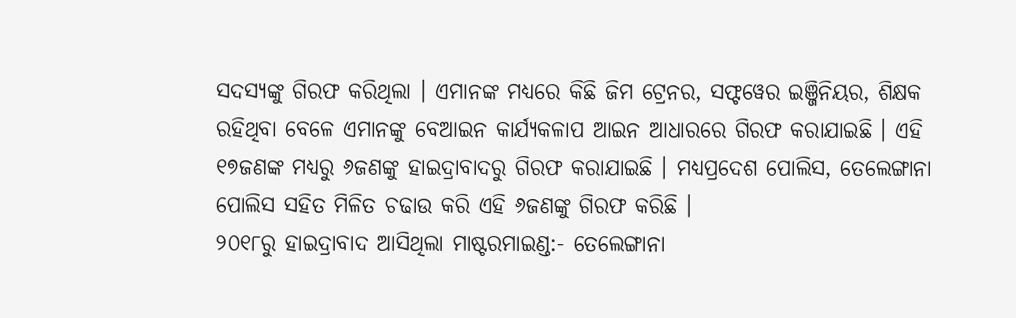ସଦସ୍ୟଙ୍କୁ ଗିରଫ କରିଥିଲା । ଏମାନଙ୍କ ମଧ୍ୟରେ କିଛି ଜିମ ଟ୍ରେନର, ସଫ୍ଟୱେର ଇଞ୍ଜିନିୟର, ଶିକ୍ଷକ ରହିଥିବା ବେଳେ ଏମାନଙ୍କୁ ବେଆଇନ କାର୍ଯ୍ୟକଳାପ ଆଇନ ଆଧାରରେ ଗିରଫ କରାଯାଇଛି । ଏହି ୧୭ଜଣଙ୍କ ମଧ୍ୟରୁ ୬ଜଣଙ୍କୁ ହାଇଦ୍ରାବାଦରୁ ଗିରଫ କରାଯାଇଛି । ମଧ୍ୟପ୍ରଦେଶ ପୋଲିସ, ତେଲେଙ୍ଗାନା ପୋଲିସ ସହିତ ମିଳିତ ଚଢାଉ କରି ଏହି ୬ଜଣଙ୍କୁ ଗିରଫ କରିଛି ।
୨୦୧୮ରୁ ହାଇଦ୍ରାବାଦ ଆସିଥିଲା ମାଷ୍ଟରମାଇଣ୍ଡ:- ତେଲେଙ୍ଗାନା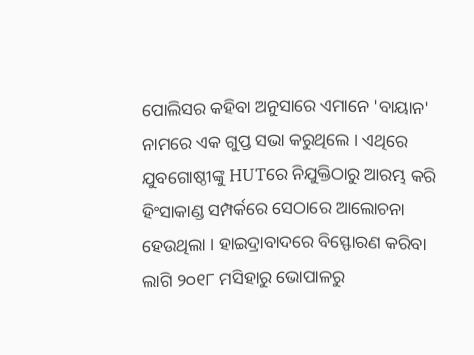ପୋଲିସର କହିବା ଅନୁସାରେ ଏମାନେ 'ବାୟାନ' ନାମରେ ଏକ ଗୁପ୍ତ ସଭା କରୁଥିଲେ । ଏଥିରେ ଯୁବଗୋଷ୍ଠୀଙ୍କୁ HUTରେ ନିଯୁକ୍ତିଠାରୁ ଆରମ୍ଭ କରି ହିଂସାକାଣ୍ଡ ସମ୍ପର୍କରେ ସେଠାରେ ଆଲୋଚନା ହେଉଥିଲା । ହାଇଦ୍ରାବାଦରେ ବିସ୍ଫୋରଣ କରିବା ଲାଗି ୨୦୧୮ ମସିହାରୁ ଭୋପାଳରୁ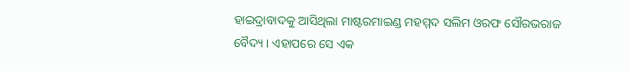ହାଇଦ୍ରାବାଦକୁ ଆସିଥିଲା ମାଷ୍ଟରମାଇଣ୍ଡ ମହମ୍ମଦ ସଲିମ ଓରଫ ସୌରଭରାଜ ବୈଦ୍ୟ । ଏହାପରେ ସେ ଏକ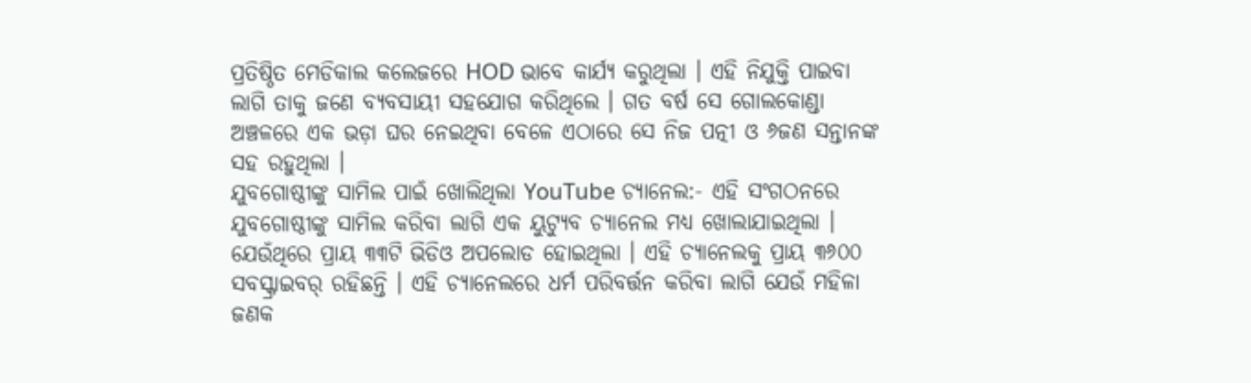ପ୍ରତିଷ୍ଠିତ ମେଡିକାଲ କଲେଜରେ HOD ଭାବେ କାର୍ଯ୍ୟ କରୁଥିଲା । ଏହି ନିଯୁକ୍ତି ପାଇବା ଲାଗି ତାକୁ ଜଣେ ବ୍ୟବସାୟୀ ସହଯୋଗ କରିଥିଲେ । ଗତ ବର୍ଷ ସେ ଗୋଲକୋଣ୍ଡା ଅଞ୍ଚଳରେ ଏକ ଭଡ଼ା ଘର ନେଇଥିବା ବେଳେ ଏଠାରେ ସେ ନିଜ ପତ୍ନୀ ଓ ୬ଜଣ ସନ୍ତାନଙ୍କ ସହ ରହୁଥିଲା ।
ଯୁବଗୋଷ୍ଠୀଙ୍କୁ ସାମିଲ ପାଇଁ ଖୋଲିଥିଲା YouTube ଚ୍ୟାନେଲ:- ଏହି ସଂଗଠନରେ ଯୁବଗୋଷ୍ଠୀଙ୍କୁ ସାମିଲ କରିବା ଲାଗି ଏକ ୟୁଟ୍ୟୁବ ଚ୍ୟାନେଲ ମଧ୍ୟ ଖୋଲାଯାଇଥିଲା । ଯେଉଁଥିରେ ପ୍ରାୟ ୩୩ଟି ଭିଡିଓ ଅପଲୋଡ ହୋଇଥିଲା । ଏହି ଚ୍ୟାନେଲକୁ ପ୍ରାୟ ୩୬୦୦ ସବସ୍କ୍ରାଇବର୍ ରହିଛନ୍ତି । ଏହି ଚ୍ୟାନେଲରେ ଧର୍ମ ପରିବର୍ତ୍ତନ କରିବା ଲାଗି ଯେଉଁ ମହିଳା ଜଣକ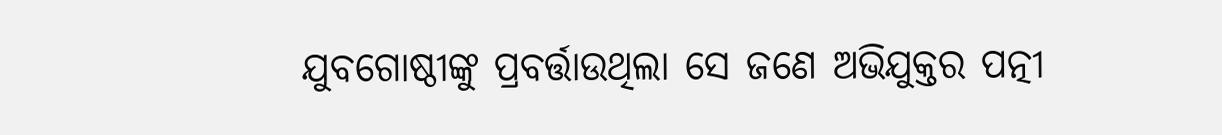ଯୁବଗୋଷ୍ଠୀଙ୍କୁ ପ୍ରବର୍ତ୍ତାଉଥିଲା ସେ ଜଣେ ଅଭିଯୁକ୍ତର ପତ୍ନୀ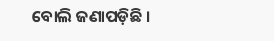ବୋଲି ଜଣାପଡ଼ିଛି ।